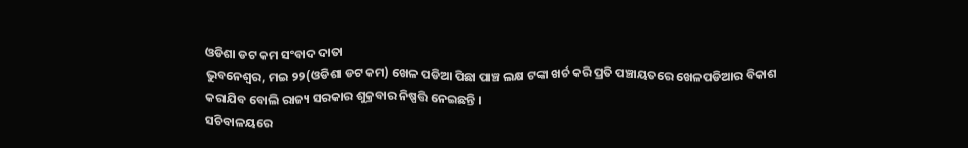ଓଡିଶା ଡଟ କମ ସଂବାଦ ଦାତା
ଭୁବନେଶ୍ୱର, ମଇ ୨୨(ଓଡିଶା ଡଟ କମ) ଖେଳ ପଡିଆ ପିଛା ପାଞ୍ଚ ଲକ୍ଷ ଟଙ୍କା ଖର୍ଚ କରି ପ୍ରତି ପଞ୍ଚାୟତରେ ଖେଳପଡିଆର ବିକାଶ କରାଯିବ ବୋଲି ରାଜ୍ୟ ସରକାର ଶୁକ୍ରବାର ନିଷ୍ପତ୍ତି ନେଇଛନ୍ତି ।
ସଚିବାଳୟରେ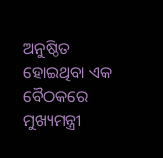ଅନୁଷ୍ଠିତ ହୋଇଥିବା ଏକ ବୈଠକରେ ମୁଖ୍ୟମନ୍ତ୍ରୀ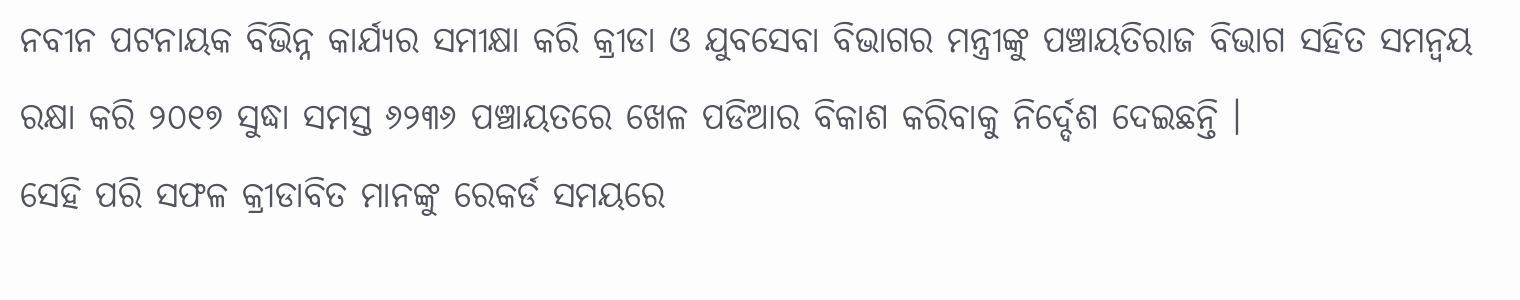ନବୀନ ପଟନାୟକ ବିଭିନ୍ନ କାର୍ଯ୍ୟର ସମୀକ୍ଷା କରି କ୍ରୀଡା ଓ ଯୁବସେବା ବିଭାଗର ମନ୍ତ୍ରୀଙ୍କୁ ପଞ୍ଚାୟତିରାଜ ବିଭାଗ ସହିତ ସମନ୍ୱୟ ରକ୍ଷା କରି ୨୦୧୭ ସୁଦ୍ଧା ସମସ୍ତ ୬୨୩୬ ପଞ୍ଚାୟତରେ ଖେଳ ପଡିଆର ବିକାଶ କରିବାକୁ ନିର୍ଦ୍ଦେଶ ଦେଇଛନ୍ତି ।
ସେହି ପରି ସଫଳ କ୍ରୀଡାବିତ ମାନଙ୍କୁ ରେକର୍ଡ ସମୟରେ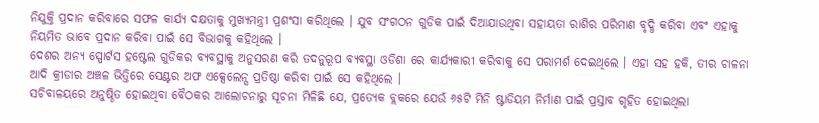ନିଯୁକ୍ତି ପ୍ରଦାନ କରିବାରେ ସଫଳ କାର୍ଯ୍ୟ ଦକ୍ଷତାକୁ ମୁଖ୍ୟମନ୍ତ୍ରୀ ପ୍ରଶଂସା କରିଥିଲେ । ଯୁବ ସଂଗଠନ ଗୁଡିକ ପାଇଁ ଦିଆଯାଉଥିବା ସହାୟତା ରାଶିର ପରିମାଣ ବୃଦ୍ଧି କରିବା ଏବଂ ଏହାକୁ ନିୟମିତ ଭାବେ ପ୍ରଦାନ କରିବା ପାଇଁ ସେ ବିଭାଗକୁ କହିଥିଲେ ।
ଦେଶର ଅନ୍ୟ ସ୍ପୋର୍ଟସ ହଷ୍ଟେଲ ଗୁଡିକର ବ୍ୟବସ୍ଥାକୁ ଅନୁସରଣ କରି ତଦନୁରୂପ ବ୍ୟବସ୍ଥା ଓଡିଶା ରେ କାର୍ଯ୍ୟକାରୀ କରିବାକୁ ସେ ପରାମର୍ଶ ଦେଇଥିଲେ । ଏହା ସହ ହକି, ତୀର ଚାଳନା ଆଦି କ୍ରୀଡାର ଅଞ୍ଚଳ ଭିତ୍ତିରେ ସେଣ୍ଟର ଅଫ ଏକ୍ସେଲେନ୍ସ ପ୍ରତିଷ୍ଠା କରିବା ପାଇଁ ସେ କହିଥିଲେ ।
ସଚିବାଳୟରେ ଅନୁଷ୍ଠିତ ହୋଇଥିବା ବୈଠକର ଆଲୋଚନାରୁ ସୂଚନା ମିଳିଛି ଯେ, ପ୍ରତ୍ୟେକ ବ୍ଲକରେ ଯେଉଁ ୬୫ଟି ମିନି ଷ୍ଟାଡିୟମ ନିର୍ମାଣ ପାଇଁ ପ୍ରସ୍ତାବ ଗୃହିତ ହୋଇଥିଲା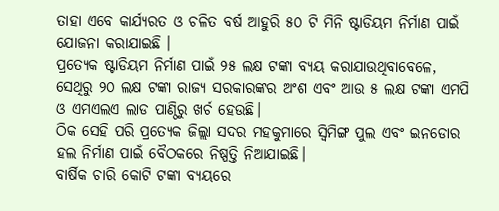ତାହା ଏବେ କାର୍ଯ୍ୟରତ ଓ ଚଳିତ ବର୍ଷ ଆହୁରି ୫୦ ଟି ମିନି ଷ୍ଟାଡିୟମ ନିର୍ମାଣ ପାଇଁ ଯୋଜନା କରାଯାଇଛି ।
ପ୍ରତ୍ୟେକ ଷ୍ଟାଡିୟମ ନିର୍ମାଣ ପାଇଁ ୨୫ ଲକ୍ଷ ଟଙ୍କା ବ୍ୟୟ କରାଯାଉଥିବାବେଳେ, ସେଥିରୁ ୨୦ ଲକ୍ଷ ଟଙ୍କା ରାଜ୍ୟ ସରକାରଙ୍କର ଅଂଶ ଏବଂ ଆଉ ୫ ଲକ୍ଷ ଟଙ୍କା ଏମପି ଓ ଏମଏଲଏ ଲାଡ ପାଣ୍ଠିରୁ ଖର୍ଚ ହେଉଛି।
ଠିକ ସେହି ପରି ପ୍ରତ୍ୟେକ ଜିଲ୍ଲା ସଦର ମହକୁମାରେ ସ୍ଵିମିଙ୍ଗ ପୁଲ ଏବଂ ଇନଡୋର ହଲ ନିର୍ମାଣ ପାଇଁ ବୈଠକରେ ନିଷ୍ପତ୍ତି ନିଆଯାଇଛି।
ବାର୍ଷିକ ଚାରି କୋଟି ଟଙ୍କା ବ୍ୟୟରେ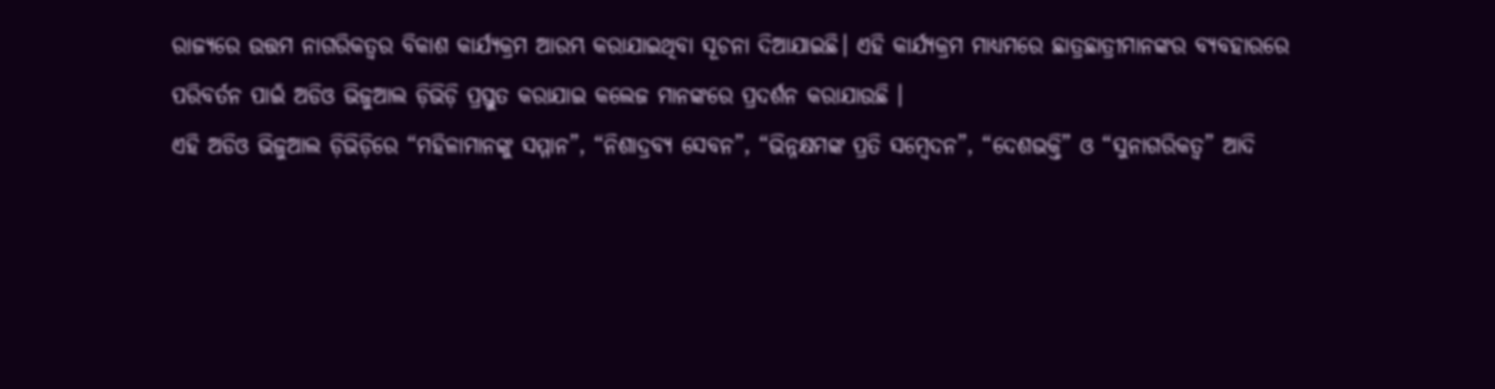ରାଜ୍ୟରେ ଉତ୍ତମ ନାଗରିକତ୍ଵର ବିକାଶ କାର୍ଯ୍ୟକ୍ରମ ଆରମ୍ଭ କରାଯାଇଥିବା ସୂଚନା ଦିଆଯାଇଛି। ଏହି କାର୍ଯ୍ୟକ୍ରମ ମାଧ୍ୟମରେ ଛାତ୍ରଛାତ୍ରୀମାନଙ୍କର ବ୍ୟବହାରରେ ପରିବର୍ତନ ପାଇଁ ଅଡିଓ ଭିଜୁଆଲ ଡ଼ିଭିଡ଼ି ପ୍ରସ୍ତୁତ କରାଯାଇ କଲେଜ ମାନଙ୍କରେ ପ୍ରଦର୍ଶନ କରାଯାଉଛି ।
ଏହି ଅଡିଓ ଭିଜୁଆଲ ଡ଼ିଭିଡ଼ିରେ “ମହିଳାମାନଙ୍କୁ ସମ୍ମାନ”, “ନିଶାଦ୍ରବ୍ୟ ସେବନ”, “ଭିନ୍ନକ୍ଷମଙ୍କ ପ୍ରତି ସମ୍ବେଦନ”, “ଦେଶଭକ୍ତି” ଓ “ସୁନାଗରିକତ୍ଵ” ଆଦି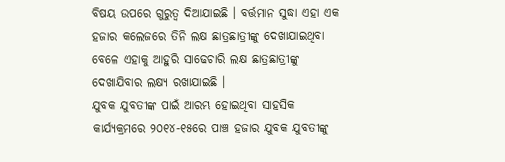ବିଷୟ ଉପରେ ଗୁରୁତ୍ଵ ଦିଆଯାଇଛି । ବର୍ତ୍ତମାନ ସୁଦ୍ଧା ଏହା ଏକ ହଜାର କଲେଜରେ ତିନି ଲକ୍ଷ ଛାତ୍ରଛାତ୍ରୀଙ୍କୁ ଦେଖାଯାଇଥିବା ବେଳେ ଏହାକୁ ଆହୁରି ସାଢେଚାରି ଲକ୍ଷ ଛାତ୍ରଛାତ୍ରୀଙ୍କୁ ଦେଖାଯିବାର ଲକ୍ଷ୍ୟ ରଖାଯାଇଛି ।
ଯୁବକ ଯୁବତୀଙ୍କ ପାଇଁ ଆରମ୍ଭ ହୋଇଥିବା ସାହସିକ କାର୍ଯ୍ୟକ୍ରମରେ ୨୦୧୪-୧୫ରେ ପାଞ୍ଚ ହଜାର ଯୁବକ ଯୁବତୀଙ୍କୁ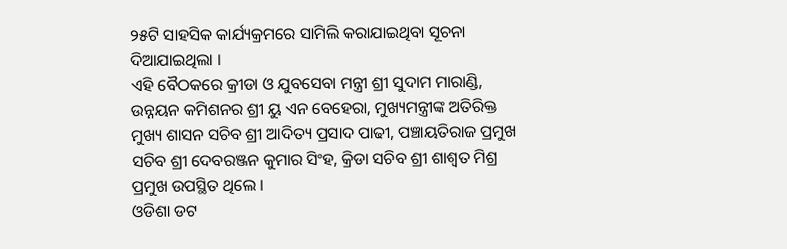୨୫ଟି ସାହସିକ କାର୍ଯ୍ୟକ୍ରମରେ ସାମିଲି କରାଯାଇଥିବା ସୂଚନା ଦିଆଯାଇଥିଲା ।
ଏହି ବୈଠକରେ କ୍ରୀଡା ଓ ଯୁବସେବା ମନ୍ତ୍ରୀ ଶ୍ରୀ ସୁଦାମ ମାରାଣ୍ଡି, ଉନ୍ନୟନ କମିଶନର ଶ୍ରୀ ୟୁ ଏନ ବେହେରା, ମୁଖ୍ୟମନ୍ତ୍ରୀଙ୍କ ଅତିରିକ୍ତ ମୁଖ୍ୟ ଶାସନ ସଚିବ ଶ୍ରୀ ଆଦିତ୍ୟ ପ୍ରସାଦ ପାଢୀ, ପଞ୍ଚାୟତିରାଜ ପ୍ରମୁଖ ସଚିବ ଶ୍ରୀ ଦେବରଞ୍ଜନ କୁମାର ସିଂହ, କ୍ରିଡା ସଚିବ ଶ୍ରୀ ଶାଶ୍ଵତ ମିଶ୍ର ପ୍ରମୁଖ ଉପସ୍ଥିତ ଥିଲେ ।
ଓଡିଶା ଡଟ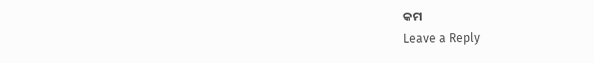କମ
Leave a Reply